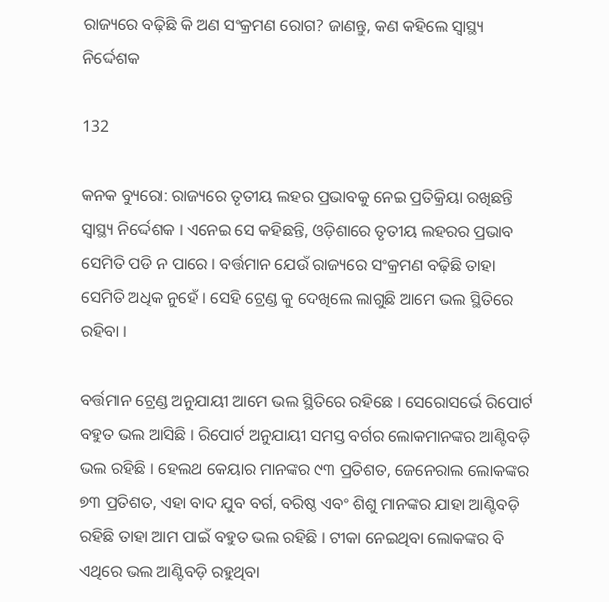ରାଜ୍ୟରେ ବଢ଼ିଛି କି ଅଣ ସଂକ୍ରମଣ ରୋଗ? ଜାଣନ୍ତୁ, କଣ କହିଲେ ସ୍ୱାସ୍ଥ୍ୟ ନିର୍ଦ୍ଦେଶକ

132

କନକ ବ୍ୟୁରୋ: ରାଜ୍ୟରେ ତୃତୀୟ ଲହର ପ୍ରଭାବକୁ ନେଇ ପ୍ରତିକ୍ରିୟା ରଖିଛନ୍ତି ସ୍ୱାସ୍ଥ୍ୟ ନିର୍ଦ୍ଦେଶକ । ଏନେଇ ସେ କହିଛନ୍ତି, ଓଡ଼ିଶାରେ ତୃତୀୟ ଲହରର ପ୍ରଭାବ ସେମିତି ପଡି ନ ପାରେ । ବର୍ତ୍ତମାନ ଯେଉଁ ରାଜ୍ୟରେ ସଂକ୍ରମଣ ବଢ଼ିଛି ତାହା ସେମିତି ଅଧିକ ନୁହେଁ । ସେହି ଟ୍ରେଣ୍ଡ କୁ ଦେଖିଲେ ଲାଗୁଛି ଆମେ ଭଲ ସ୍ଥିତିରେ ରହିବା ।

ବର୍ତ୍ତମାନ ଟ୍ରେଣ୍ଡ ଅନୁଯାୟୀ ଆମେ ଭଲ ସ୍ଥିତିରେ ରହିଛେ । ସେରୋସର୍ଭେ ରିପୋର୍ଟ ବହୁତ ଭଲ ଆସିଛି । ରିପୋର୍ଟ ଅନୁଯାୟୀ ସମସ୍ତ ବର୍ଗର ଲୋକମାନଙ୍କର ଆଣ୍ଟିବଡ଼ି ଭଲ ରହିଛି । ହେଲଥ କେୟାର ମାନଙ୍କର ୯୩ ପ୍ରତିଶତ, ଜେନେରାଲ ଲୋକଙ୍କର ୭୩ ପ୍ରତିଶତ, ଏହା ବାଦ ଯୁବ ବର୍ଗ, ବରିଷ୍ଠ ଏବଂ ଶିଶୁ ମାନଙ୍କର ଯାହା ଆଣ୍ଟିବଡ଼ି ରହିଛି ତାହା ଆମ ପାଇଁ ବହୁତ ଭଲ ରହିଛି । ଟୀକା ନେଇଥିବା ଲୋକଙ୍କର ବି ଏଥିରେ ଭଲ ଆଣ୍ଟିବଡ଼ି ରହୁଥିବା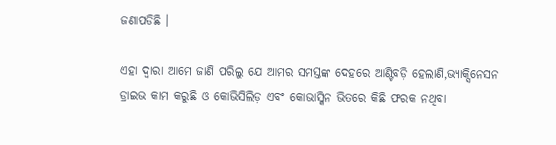ଜଣାପଡିଛି ।

ଏହା ଦ୍ୱାରା ଆମେ ଜାଣି ପରିଲୁ ଯେ ଆମର ସମସ୍ତଙ୍କ ଦେହରେ ଆଣ୍ଟିବଡ଼ି ହେଲାଣି,ଭ୍ୟାକ୍ସିନେସନ ଡ୍ରାଇଭ କାମ କରୁଛି ଓ କୋଭିସିଲିଡ଼ ଏବଂ କୋଭାସ୍କିନ ଭିତରେ କିଛି ଫରକ ନଥିବା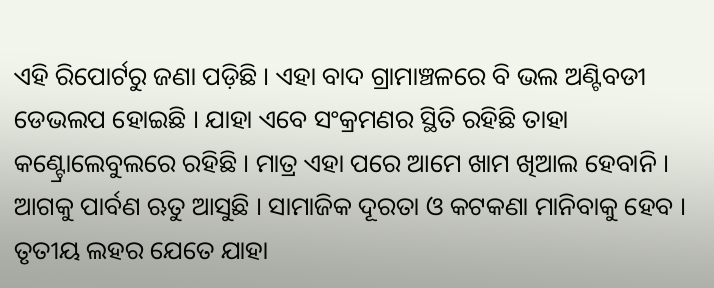ଏହି ରିପୋର୍ଟରୁ ଜଣା ପଡ଼ିଛି । ଏହା ବାଦ ଗ୍ରାମାଞ୍ଚଳରେ ବି ଭଲ ଅଣ୍ଟିବଡୀ ଡେଭଲପ ହୋଇଛି । ଯାହା ଏବେ ସଂକ୍ରମଣର ସ୍ଥିତି ରହିଛି ତାହା କଣ୍ଟ୍ରୋଲେବୁଲରେ ରହିଛି । ମାତ୍ର ଏହା ପରେ ଆମେ ଖାମ ଖିଆଲ ହେବାନି । ଆଗକୁ ପାର୍ବଣ ଋତୁ ଆସୁଛି । ସାମାଜିକ ଦୂରତା ଓ କଟକଣା ମାନିବାକୁ ହେବ । ତୃତୀୟ ଲହର ଯେତେ ଯାହା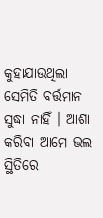କୁହାଯାଉଥିଲା ସେମିତି ବର୍ତ୍ତମାନ ସୁଦ୍ଧା ନାହିଁ । ଆଶା କରିବା ଆମେ ଭଲ ସ୍ଥିତିରେ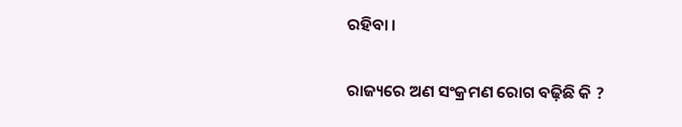ରହିବା ।

ରାଜ୍ୟରେ ଅଣ ସଂକ୍ରମଣ ରୋଗ ବଢ଼ିଛି କି ?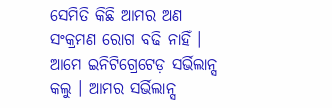ସେମିତି କିଛି ଆମର ଅଣ ସଂକ୍ରମଣ ରୋଗ ବଢି ନାହିଁ । ଆମେ ଇନିଟିଗ୍ରେଟେଡ଼ ସର୍ଭିଲାନ୍ସ କଲୁ । ଆମର ସର୍ଭିଲାନ୍ସ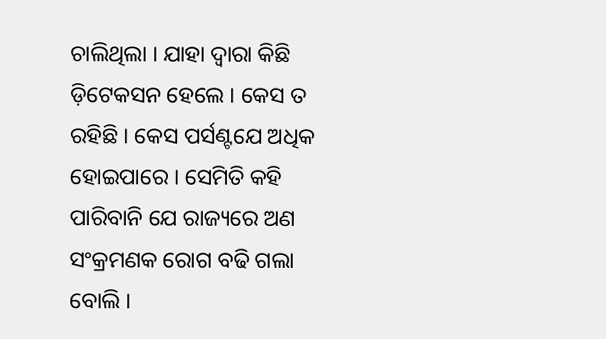ଚାଲିଥିଲା । ଯାହା ଦ୍ୱାରା କିଛି ଡ଼ିଟେକସନ ହେଲେ । କେସ ତ ରହିଛି । କେସ ପର୍ସଣ୍ଟଯେ ଅଧିକ ହୋଇପାରେ । ସେମିତି କହି ପାରିବାନି ଯେ ରାଜ୍ୟରେ ଅଣ ସଂକ୍ରମଣକ ରୋଗ ବଢି ଗଲା ବୋଲି ।